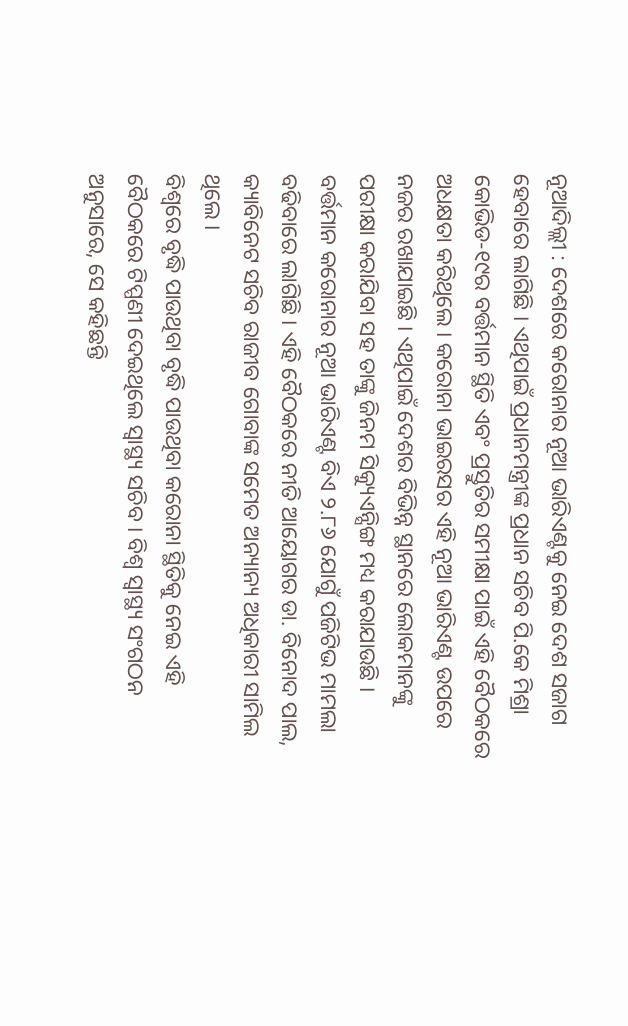ନୂଆଦିଲ୍ଲୀ : ଦେଶରେ କରୋନାର ନୂଆ ଭାରିଏଣ୍ଟକୁ ନେଇ ଦେଶ ସଜାଗ ହେବାରେ ଲାଗିଛି । ଏଥିପାଇଁ ପ୍ରଧାନମନ୍ତ୍ରୀଙ୍କ ପ୍ରଧାନ ସଚିବ ପି.କେ ମିଶ୍ରା କୋଭିଡ-୧୯ର ବର୍ତ୍ତମାନ ସ୍ଥିତି ଏବଂ ପ୍ରସ୍ତୁତିର ସମୀକ୍ଷା ପାଇଁ ଏହି ବୈଠକରେ ଅଧକ୍ଷତା କରିଥିଲେ । କରୋନା ଭାଇରସର ଏହି ନୂଆ ଭାରିଏଣ୍ଟ ଉପରେ ନଜର ରଖାଯାଇଛି । ଏଥିପାଇଁ ଦେଶର ବିଭିନ୍ନ ସ୍ଥାନରେ ଲୋକମାନଙ୍କୁ ପରୀକ୍ଷା କରାଯିବା ସହ ତାଙ୍କୁ ଜିନମ ସିକ୍ୟୁଏନ୍ସିଙ୍ଗ ମଧ୍ୟ କରାଯାଉଛି । ବର୍ତ୍ତମାନ କରୋନାର ନୂଆ ଭାରିଏଣ୍ଟ ବିଏ ୨.୮୬ ଯୋଗୁଁ ପଜିଟିଭ ମାମଲା ବଢିବାରେ ଲାଗିଛି । ଏହି ବୈଠକରେ ନୀତି ଆୟୋଗର ଡା. ବିନୋଦ ପାଲ, କ୍ୟାବିନେଟ ସଚିବ ରାଜୀବ ଗୋବାଙ୍କ ସମେତ ଅନ୍ୟାନ୍ୟ ଅଧିକାରୀ ସାମିଲ ଥିଲେ ।
ବିଶ୍ୱରେ ବୃଦ୍ଧି ପାଉଥିବା ବୃଦ୍ଧି ପାଉଥିବା କରୋନା ସ୍ଥିତିକୁ ନେଇ ଏହି ବୈଠକରେ ଟିପ୍ପଣୀ ଦେଇଥିଲେ ସ୍ୱାସ୍ଥ୍ୟ ସଚିବ । ବିଶ୍ୱ ସ୍ୱାସ୍ଥ୍ୟ ସଂଗଠନ ଅନୁସାରେ, ସେ କହିଛନ୍ତି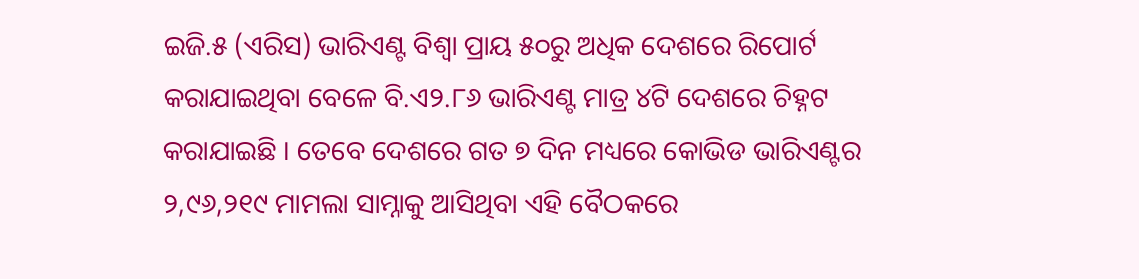ଇଜି.୫ (ଏରିସ) ଭାରିଏଣ୍ଟ ବିଶ୍ୱା ପ୍ରାୟ ୫୦ରୁ ଅଧିକ ଦେଶରେ ରିପୋର୍ଟ କରାଯାଇଥିବା ବେଳେ ବି.ଏ୨.୮୬ ଭାରିଏଣ୍ଟ ମାତ୍ର ୪ଟି ଦେଶରେ ଚିହ୍ନଟ କରାଯାଇଛି । ତେବେ ଦେଶରେ ଗତ ୭ ଦିନ ମଧ୍ୟରେ କୋଭିଡ ଭାରିଏଣ୍ଟର ୨,୯୬,୨୧୯ ମାମଲା ସାମ୍ନାକୁ ଆସିଥିବା ଏହି ବୈଠକରେ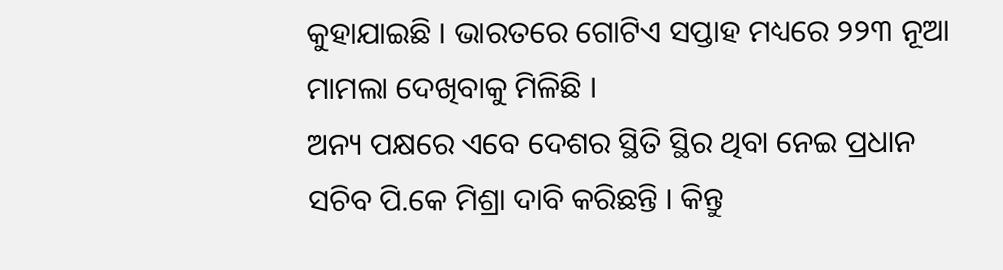କୁହାଯାଇଛି । ଭାରତରେ ଗୋଟିଏ ସପ୍ତାହ ମଧ୍ୟରେ ୨୨୩ ନୂଆ ମାମଲା ଦେଖିବାକୁ ମିଳିଛି ।
ଅନ୍ୟ ପକ୍ଷରେ ଏବେ ଦେଶର ସ୍ଥିତି ସ୍ଥିର ଥିବା ନେଇ ପ୍ରଧାନ ସଚିବ ପି.କେ ମିଶ୍ରା ଦାବି କରିଛନ୍ତି । କିନ୍ତୁ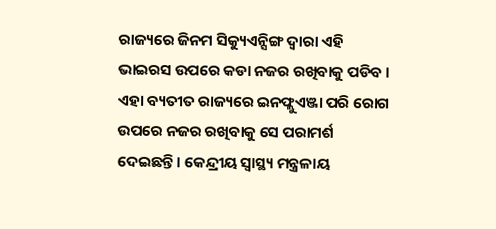ରାଜ୍ୟରେ ଜିନମ ସିକ୍ୟୁଏନ୍ସିଙ୍ଗ ଦ୍ୱାରା ଏହି ଭାଇରସ ଉପରେ କଡା ନଜର ରଖିବାକୁ ପଡିବ । ଏହା ବ୍ୟତୀତ ରାଜ୍ୟରେ ଇନଫ୍ଲୁଏଞ୍ଜା ପରି ରୋଗ ଉପରେ ନଜର ରଖିବାକୁ ସେ ପରାମର୍ଶ ଦେଇଛନ୍ତି। କେନ୍ଦ୍ରୀୟ ସ୍ୱାସ୍ଥ୍ୟ ମନ୍ତ୍ରଳାୟ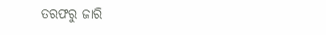ତରଫରୁ ଜାରି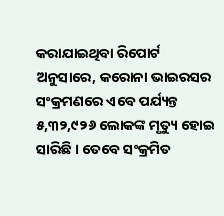କରାଯାଇଥିବା ରିପୋର୍ଟ ଅନୁସାରେ, କରୋନା ଭାଇରସର ସଂକ୍ରମଣରେ ଏବେ ପର୍ଯ୍ୟନ୍ତ ୫,୩୨,୯୨୬ ଲୋକଙ୍କ ମୃତ୍ୟୁ ହୋଇ ସାରିଛି । ତେବେ ସଂକ୍ରମିତ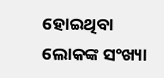ହୋଇଥିବା ଲୋକଙ୍କ ସଂଖ୍ୟା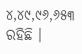୪,୪୯,୯୬,୬୫୩ ରହିଛି ।